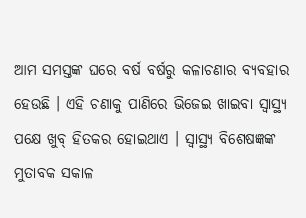ଆମ ସମସ୍ତଙ୍କ ଘରେ ବର୍ଷ ବର୍ଷରୁ କଳାଚଣାର ବ୍ୟବହାର ହେଉଛି । ଏହି ଚଣାକୁ ପାଣିରେ ଭିଜେଇ ଖାଇବା ସ୍ୱାସ୍ଥ୍ୟ ପକ୍ଷେ ଖୁବ୍ ହିତକର ହୋଇଥାଏ । ସ୍ୱାସ୍ଥ୍ୟ ବିଶେଷଜ୍ଞଙ୍କ ମୁତାବକ ସକାଳ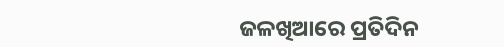ଜଳଖିଆରେ ପ୍ରତିଦିନ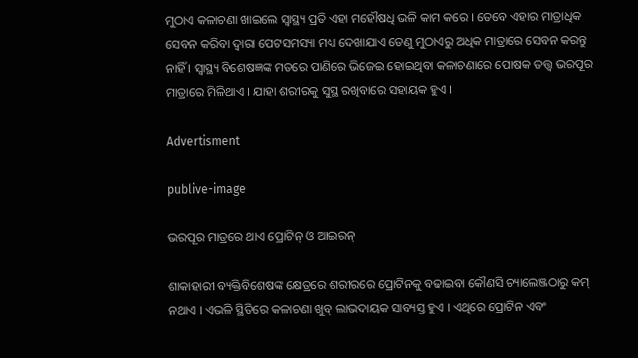ମୁଠାଏ କଳାଚଣା ଖାଇଲେ ସ୍ୱାସ୍ଥ୍ୟ ପ୍ରତି ଏହା ମହୌଷଧି ଭଳି କାମ କରେ । ତେବେ ଏହାର ମାତ୍ରାଧିକ ସେବନ କରିବା ଦ୍ୱାରା ପେଟସମସ୍ୟା ମଧ୍ୟ ଦେଖାଯାଏ ତେଣୁ ମୁଠାଏରୁ ଅଧିକ ମାତ୍ରାରେ ସେବନ କରନ୍ତୁ ନାହିଁ । ସ୍ୱାସ୍ଥ୍ୟ ବିଶେଷଜ୍ଞଙ୍କ ମତରେ ପାଣିରେ ଭିଜେଇ ହୋଇଥିବା କଳାଚଣାରେ ପୋଷକ ତତ୍ତ୍ୱ ଭରପୂର ମାତ୍ରାରେ ମିଳିଥାଏ । ଯାହା ଶରୀରକୁ ସୁସ୍ଥ ରଖିବାରେ ସହାୟକ ହୁଏ ।

Advertisment

publive-image

ଭରପୂର ମାତ୍ରରେ ଥାଏ ପ୍ରୋଟିନ୍ ଓ ଆଇରନ୍

ଶାକାହାରୀ ବ୍ୟକ୍ତିବିଶେଷଙ୍କ କ୍ଷେତ୍ରରେ ଶରୀରରେ ପ୍ରୋଟିନକୁ ବଢାଇବା କୌଣସି ଚ୍ୟାଲେଞ୍ଜଠାରୁ କମ୍ ନଥାଏ । ଏଭଳି ସ୍ଥିତିରେ କଳାଚଣା ଖୁବ୍ ଲାଭଦାୟକ ସାବ୍ୟସ୍ତ ହୁଏ । ଏଥିରେ ପ୍ରୋଟିନ ଏବଂ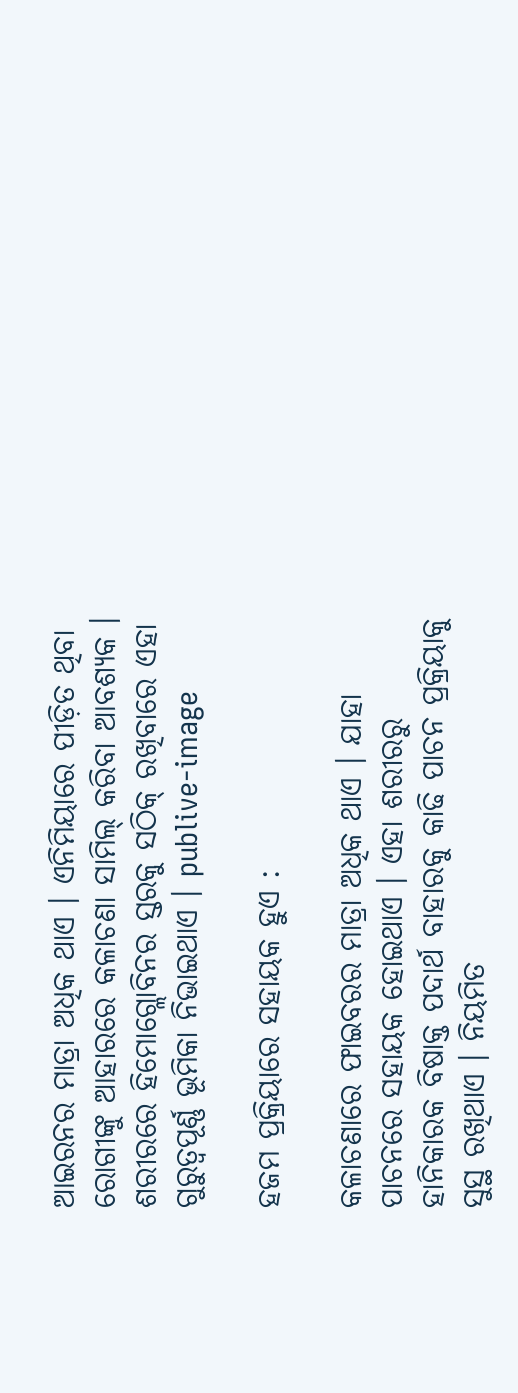ଆଇରନର ମାତ୍ରା ଅଧିକ ଥାଏ । ଏନିମିୟାରେ ପୀଡ଼ିତ ଥିବା ରୋଗୀଙ୍କୁ ଆହାରରେ କଳାଚଣା ସାମିଲ୍ କରିବା ଆବଶ୍ୟକ । ଶରୀରରେ ହିମୋଗ୍ଲୋବିନର ସ୍ତରକୁ ସଠିକ୍ ରଖିବାରେ ଏହା ଗୁରୁତ୍ୱପୂର୍ଣ୍ଣ ଭୂମିକା ନିଭାଇଥାଏ । publive-image

ହଜମ ପ୍ରକ୍ରିୟାରେ ସହାୟକ ହୁଏ :

କଳାଚଣାରେ ଫାଇବରର ମାତ୍ରା ଅଧିକ ଥାଏ । ଯାହା ପାଚନରେ ସହାୟକ ହୋଇଥାଏ । ଏହା ଶରୀରରୁ ହାନିକାରକ ବିଷାକ୍ତ ପଦାର୍ଥ ବାହାରକୁ କାଢି ପାଚନ ପ୍ରକ୍ରିୟାକୁ ସୁସ୍ଥ ରଖିଥାଏ । ନିୟମିତ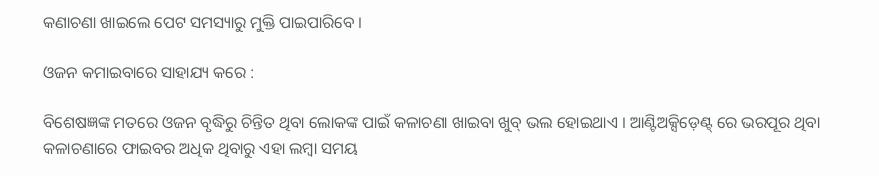କଣାଚଣା ଖାଇଲେ ପେଟ ସମସ୍ୟାରୁ ମୁକ୍ତି ପାଇପାରିବେ ।

ଓଜନ କମାଇବାରେ ସାହାଯ୍ୟ କରେ :

ବିଶେଷଜ୍ଞଙ୍କ ମତରେ ଓଜନ ବୃଦ୍ଧିରୁ ଚିନ୍ତିତ ଥିବା ଲୋକଙ୍କ ପାଇଁ କଳାଚଣା ଖାଇବା ଖୁବ୍ ଭଲ ହୋଇଥାଏ । ଆଣ୍ଟିଅକ୍ସିଡ଼େଣ୍ଟ୍ ରେ ଭରପୂର ଥିବା କଳାଚଣାରେ ଫାଇବର ଅଧିକ ଥିବାରୁ ଏହା ଲମ୍ବା ସମୟ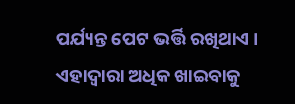ପର୍ଯ୍ୟନ୍ତ ପେଟ ଭର୍ତ୍ତି ରଖିଥାଏ । ଏହାଦ୍ୱାରା ଅଧିକ ଖାଇବାକୁ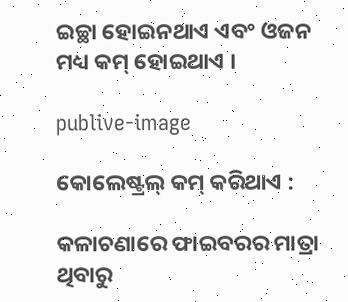ଇଚ୍ଛା ହୋଇନଥାଏ ଏବଂ ଓଜନ ମଧ୍ୟ କମ୍ ହୋଇଥାଏ ।

publive-image

କୋଲେଷ୍ଟ୍ରଲ୍ କମ୍ କରିଥାଏ :

କଳାଚଣାରେ ଫାଇବରର ମାତ୍ରା ଥିବାରୁ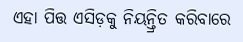ଏହା ପିତ୍ତ ଏସିଡ଼କୁ ନିୟନ୍ତ୍ରିତ କରିବାରେ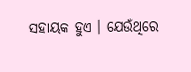ସହାୟକ ହୁଏ । ଯେଉଁଥିରେ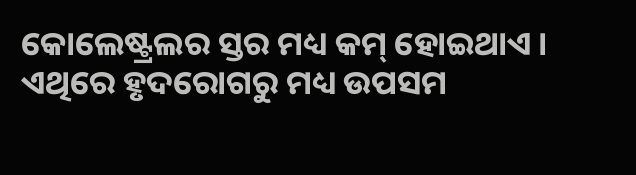କୋଲେଷ୍ଟ୍ରଲର ସ୍ତର ମଧ୍ୟ କମ୍ ହୋଇଥାଏ । ଏଥିରେ ହୃଦରୋଗରୁ ମଧ୍ୟ ଉପସମ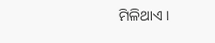ମିଳିଥାଏ ।